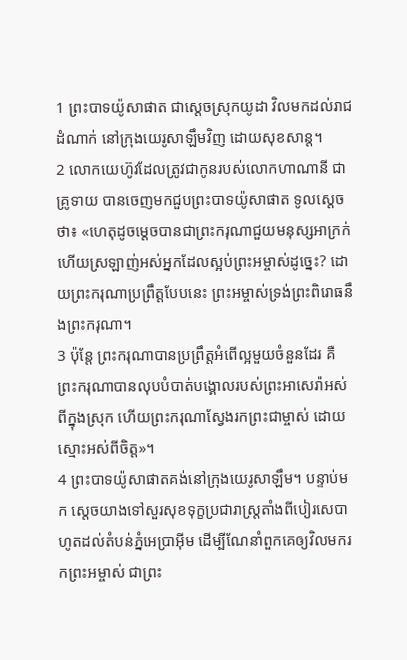1 ព្រះបាទយ៉ូសាផាត ជាស្ដេចស្រុកយូដា វិលមកដល់រាជដំណាក់ នៅក្រុងយេរូសាឡឹមវិញ ដោយសុខសាន្ត។
2 លោកយេហ៊ូវដែលត្រូវជាកូនរបស់លោកហាណានី ជាគ្រូទាយ បានចេញមកជួបព្រះបាទយ៉ូសាផាត ទូលស្ដេចថា៖ «ហេតុដូចម្ដេចបានជាព្រះករុណាជួយមនុស្សអាក្រក់ ហើយស្រឡាញ់អស់អ្នកដែលស្អប់ព្រះអម្ចាស់ដូច្នេះ? ដោយព្រះករុណាប្រព្រឹត្តបែបនេះ ព្រះអម្ចាស់ទ្រង់ព្រះពិរោធនឹងព្រះករុណា។
3 ប៉ុន្តែ ព្រះករុណាបានប្រព្រឹត្តអំពើល្អមួយចំនួនដែរ គឺព្រះករុណាបានលុបបំបាត់បង្គោលរបស់ព្រះអាសេរ៉ាអស់ពីក្នុងស្រុក ហើយព្រះករុណាស្វែងរកព្រះជាម្ចាស់ ដោយស្មោះអស់ពីចិត្ត»។
4 ព្រះបាទយ៉ូសាផាតគង់នៅក្រុងយេរូសាឡឹម។ បន្ទាប់មក ស្ដេចយាងទៅសួរសុខទុក្ខប្រជារាស្ត្រតាំងពីបៀរសេបាហូតដល់តំបន់ភ្នំអេប្រាអ៊ីម ដើម្បីណែនាំពួកគេឲ្យវិលមករកព្រះអម្ចាស់ ជាព្រះ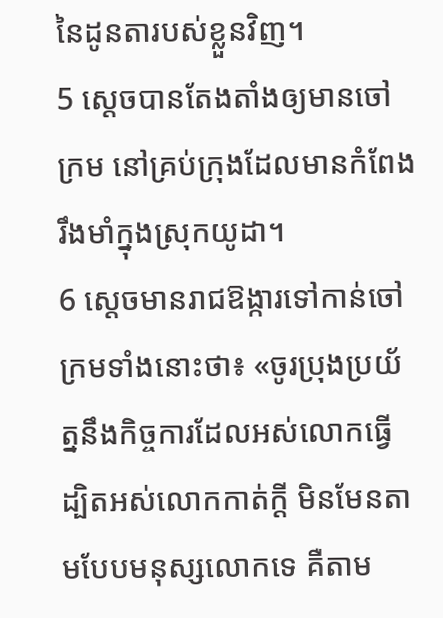នៃដូនតារបស់ខ្លួនវិញ។
5 ស្ដេចបានតែងតាំងឲ្យមានចៅក្រម នៅគ្រប់ក្រុងដែលមានកំពែងរឹងមាំក្នុងស្រុកយូដា។
6 ស្ដេចមានរាជឱង្ការទៅកាន់ចៅក្រមទាំងនោះថា៖ «ចូរប្រុងប្រយ័ត្ននឹងកិច្ចការដែលអស់លោកធ្វើ ដ្បិតអស់លោកកាត់ក្ដី មិនមែនតាមបែបមនុស្សលោកទេ គឺតាម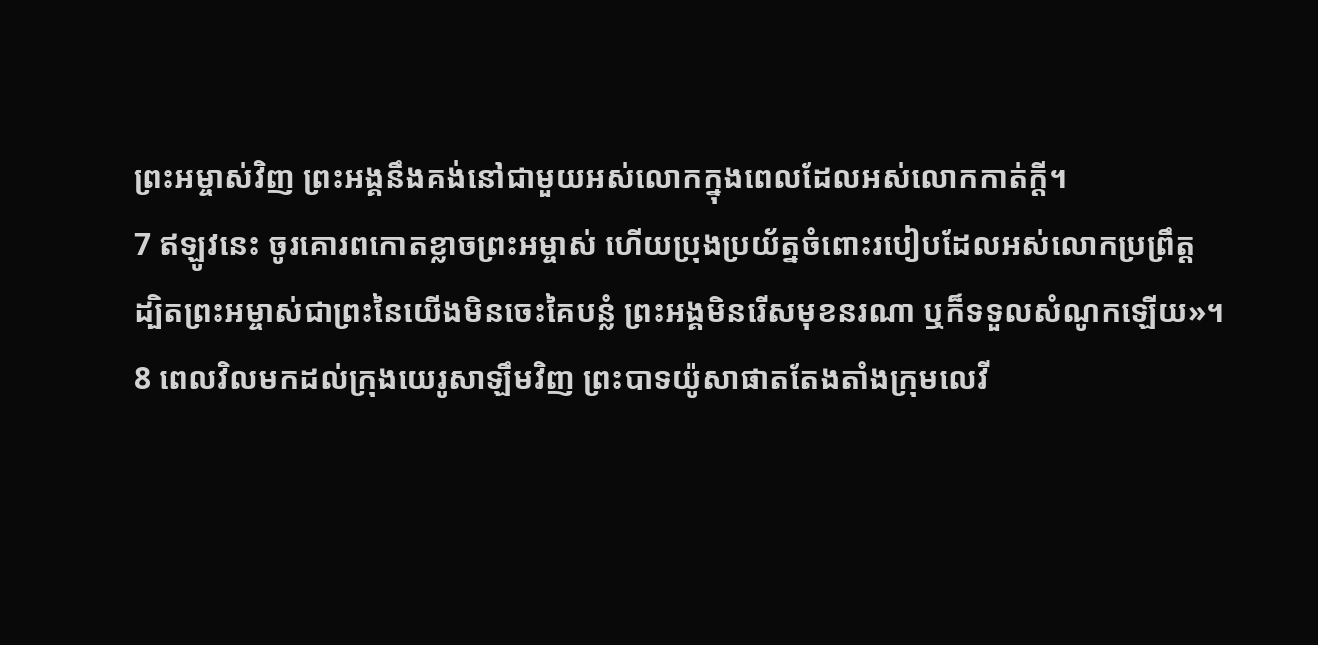ព្រះអម្ចាស់វិញ ព្រះអង្គនឹងគង់នៅជាមួយអស់លោកក្នុងពេលដែលអស់លោកកាត់ក្ដី។
7 ឥឡូវនេះ ចូរគោរពកោតខ្លាចព្រះអម្ចាស់ ហើយប្រុងប្រយ័ត្នចំពោះរបៀបដែលអស់លោកប្រព្រឹត្ត ដ្បិតព្រះអម្ចាស់ជាព្រះនៃយើងមិនចេះគៃបន្លំ ព្រះអង្គមិនរើសមុខនរណា ឬក៏ទទួលសំណូកឡើយ»។
8 ពេលវិលមកដល់ក្រុងយេរូសាឡឹមវិញ ព្រះបាទយ៉ូសាផាតតែងតាំងក្រុមលេវី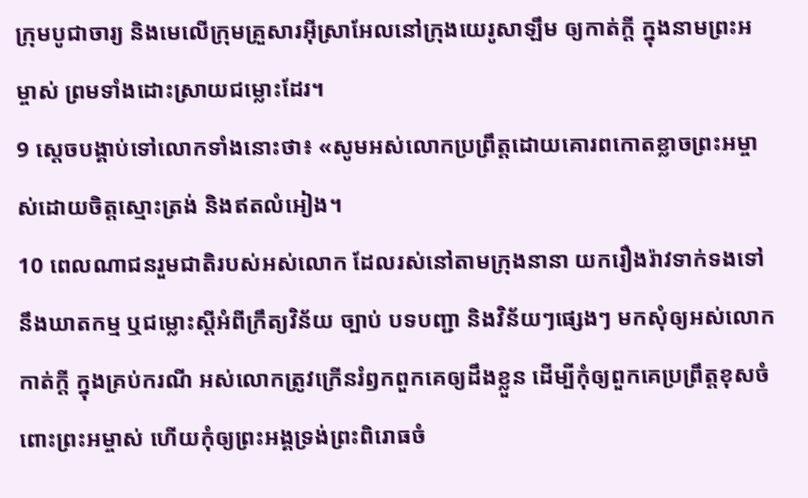ក្រុមបូជាចារ្យ និងមេលើក្រុមគ្រួសារអ៊ីស្រាអែលនៅក្រុងយេរូសាឡឹម ឲ្យកាត់ក្ដី ក្នុងនាមព្រះអម្ចាស់ ព្រមទាំងដោះស្រាយជម្លោះដែរ។
9 ស្ដេចបង្គាប់ទៅលោកទាំងនោះថា៖ «សូមអស់លោកប្រព្រឹត្តដោយគោរពកោតខ្លាចព្រះអម្ចាស់ដោយចិត្តស្មោះត្រង់ និងឥតលំអៀង។
10 ពេលណាជនរួមជាតិរបស់អស់លោក ដែលរស់នៅតាមក្រុងនានា យករឿងរ៉ាវទាក់ទងទៅនឹងឃាតកម្ម ឬជម្លោះស្ដីអំពីក្រឹត្យវិន័យ ច្បាប់ បទបញ្ជា និងវិន័យៗផ្សេងៗ មកសុំឲ្យអស់លោកកាត់ក្ដី ក្នុងគ្រប់ករណី អស់លោកត្រូវក្រើនរំឭកពួកគេឲ្យដឹងខ្លួន ដើម្បីកុំឲ្យពួកគេប្រព្រឹត្តខុសចំពោះព្រះអម្ចាស់ ហើយកុំឲ្យព្រះអង្គទ្រង់ព្រះពិរោធចំ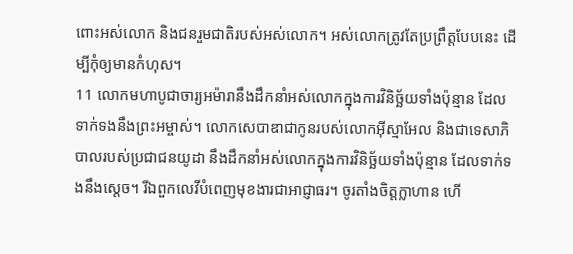ពោះអស់លោក និងជនរួមជាតិរបស់អស់លោក។ អស់លោកត្រូវតែប្រព្រឹត្តបែបនេះ ដើម្បីកុំឲ្យមានកំហុស។
11 លោកមហាបូជាចារ្យអម៉ារានឹងដឹកនាំអស់លោកក្នុងការវិនិច្ឆ័យទាំងប៉ុន្មាន ដែលទាក់ទងនឹងព្រះអម្ចាស់។ លោកសេបាឌាជាកូនរបស់លោកអ៊ីស្មាអែល និងជាទេសាភិបាលរបស់ប្រជាជនយូដា នឹងដឹកនាំអស់លោកក្នុងការវិនិច្ឆ័យទាំងប៉ុន្មាន ដែលទាក់ទងនឹងស្ដេច។ រីឯពួកលេវីបំពេញមុខងារជាអាជ្ញាធរ។ ចូរតាំងចិត្តក្លាហាន ហើ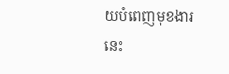យបំពេញមុខងារនេះ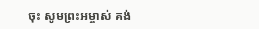ចុះ សូមព្រះអម្ចាស់ គង់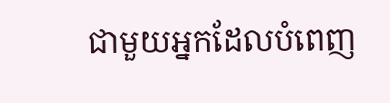ជាមួយអ្នកដែលបំពេញ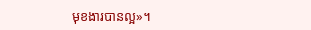មុខងារបានល្អ»។